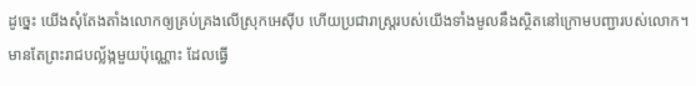ដូច្នេះ យើងសុំតែងតាំងលោកឲ្យគ្រប់គ្រងលើស្រុកអេស៊ីប ហើយប្រជារាស្ត្ររបស់យើងទាំងមូលនឹងស្ថិតនៅក្រោមបញ្ជារបស់លោក។ មានតែព្រះរាជបល្ល័ង្កមួយប៉ុណ្ណោះ ដែលធ្វើ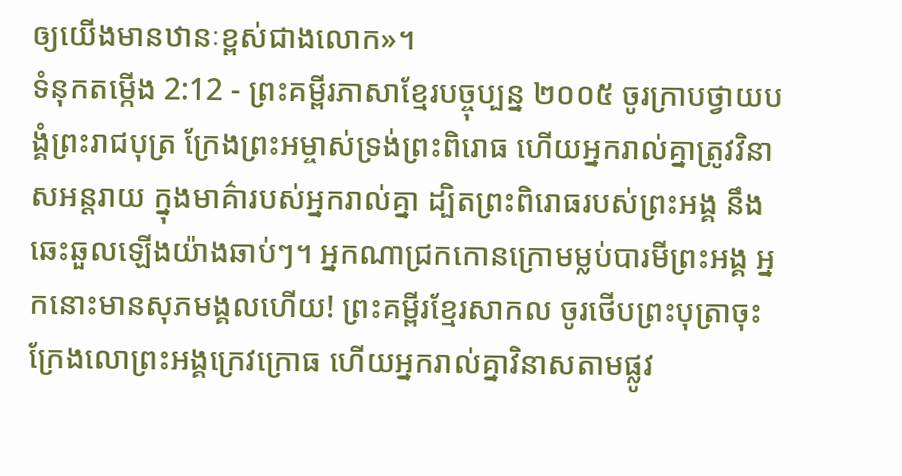ឲ្យយើងមានឋានៈខ្ពស់ជាងលោក»។
ទំនុកតម្កើង 2:12 - ព្រះគម្ពីរភាសាខ្មែរបច្ចុប្បន្ន ២០០៥ ចូរក្រាបថ្វាយបង្គំព្រះរាជបុត្រ ក្រែងព្រះអម្ចាស់ទ្រង់ព្រះពិរោធ ហើយអ្នករាល់គ្នាត្រូវវិនាសអន្តរាយ ក្នុងមាគ៌ារបស់អ្នករាល់គ្នា ដ្បិតព្រះពិរោធរបស់ព្រះអង្គ នឹងឆេះឆួលឡើងយ៉ាងឆាប់ៗ។ អ្នកណាជ្រកកោនក្រោមម្លប់បារមីព្រះអង្គ អ្នកនោះមានសុភមង្គលហើយ! ព្រះគម្ពីរខ្មែរសាកល ចូរថើបព្រះបុត្រាចុះ ក្រែងលោព្រះអង្គក្រេវក្រោធ ហើយអ្នករាល់គ្នាវិនាសតាមផ្លូវ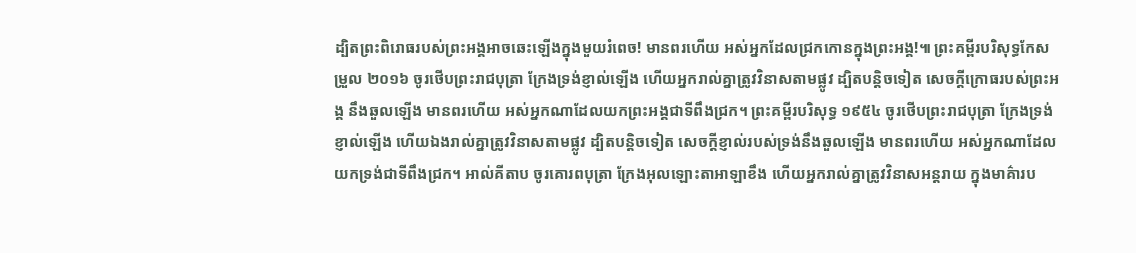ដ្បិតព្រះពិរោធរបស់ព្រះអង្គអាចឆេះឡើងក្នុងមួយរំពេច! មានពរហើយ អស់អ្នកដែលជ្រកកោនក្នុងព្រះអង្គ!៕ ព្រះគម្ពីរបរិសុទ្ធកែសម្រួល ២០១៦ ចូរថើបព្រះរាជបុត្រា ក្រែងទ្រង់ខ្ញាល់ឡើង ហើយអ្នករាល់គ្នាត្រូវវិនាសតាមផ្លូវ ដ្បិតបន្តិចទៀត សេចក្ដីក្រោធរបស់ព្រះអង្គ នឹងឆួលឡើង មានពរហើយ អស់អ្នកណាដែលយកព្រះអង្គជាទីពឹងជ្រក។ ព្រះគម្ពីរបរិសុទ្ធ ១៩៥៤ ចូរថើបព្រះរាជបុត្រា ក្រែងទ្រង់ខ្ញាល់ឡើង ហើយឯងរាល់គ្នាត្រូវវិនាសតាមផ្លូវ ដ្បិតបន្តិចទៀត សេចក្ដីខ្ញាល់របស់ទ្រង់នឹងឆួលឡើង មានពរហើយ អស់អ្នកណាដែលយកទ្រង់ជាទីពឹងជ្រក។ អាល់គីតាប ចូរគោរពបុត្រា ក្រែងអុលឡោះតាអាឡាខឹង ហើយអ្នករាល់គ្នាត្រូវវិនាសអន្តរាយ ក្នុងមាគ៌ារប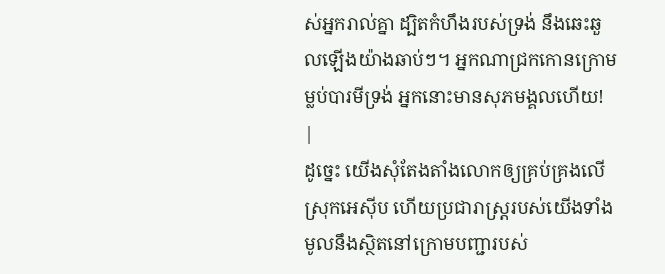ស់អ្នករាល់គ្នា ដ្បិតកំហឹងរបស់ទ្រង់ នឹងឆេះឆួលឡើងយ៉ាងឆាប់ៗ។ អ្នកណាជ្រកកោនក្រោមម្លប់បារមីទ្រង់ អ្នកនោះមានសុភមង្គលហើយ! |
ដូច្នេះ យើងសុំតែងតាំងលោកឲ្យគ្រប់គ្រងលើស្រុកអេស៊ីប ហើយប្រជារាស្ត្ររបស់យើងទាំងមូលនឹងស្ថិតនៅក្រោមបញ្ជារបស់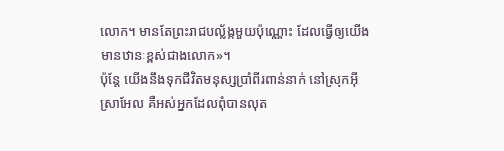លោក។ មានតែព្រះរាជបល្ល័ង្កមួយប៉ុណ្ណោះ ដែលធ្វើឲ្យយើងមានឋានៈខ្ពស់ជាងលោក»។
ប៉ុន្តែ យើងនឹងទុកជីវិតមនុស្សប្រាំពីរពាន់នាក់ នៅស្រុកអ៊ីស្រាអែល គឺអស់អ្នកដែលពុំបានលុត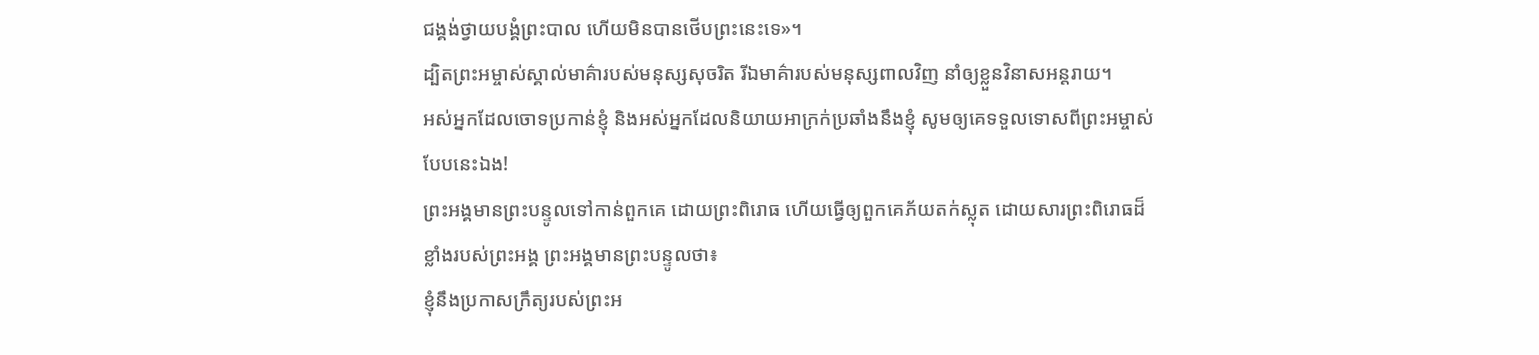ជង្គង់ថ្វាយបង្គំព្រះបាល ហើយមិនបានថើបព្រះនេះទេ»។
ដ្បិតព្រះអម្ចាស់ស្គាល់មាគ៌ារបស់មនុស្សសុចរិត រីឯមាគ៌ារបស់មនុស្សពាលវិញ នាំឲ្យខ្លួនវិនាសអន្តរាយ។
អស់អ្នកដែលចោទប្រកាន់ខ្ញុំ និងអស់អ្នកដែលនិយាយអាក្រក់ប្រឆាំងនឹងខ្ញុំ សូមឲ្យគេទទួលទោសពីព្រះអម្ចាស់ បែបនេះឯង!
ព្រះអង្គមានព្រះបន្ទូលទៅកាន់ពួកគេ ដោយព្រះពិរោធ ហើយធ្វើឲ្យពួកគេភ័យតក់ស្លុត ដោយសារព្រះពិរោធដ៏ខ្លាំងរបស់ព្រះអង្គ ព្រះអង្គមានព្រះបន្ទូលថា៖
ខ្ញុំនឹងប្រកាសក្រឹត្យរបស់ព្រះអ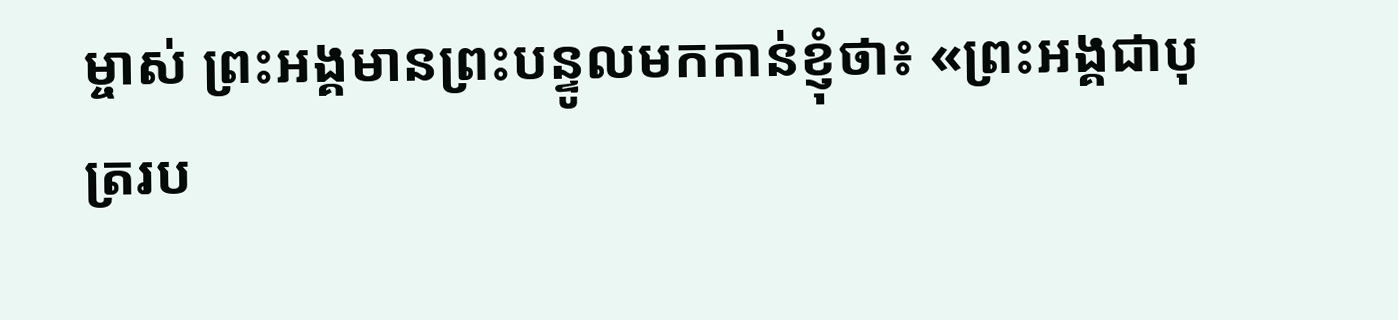ម្ចាស់ ព្រះអង្គមានព្រះបន្ទូលមកកាន់ខ្ញុំថា៖ «ព្រះអង្គជាបុត្ររប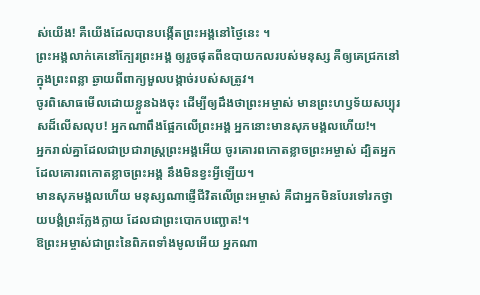ស់យើង! គឺយើងដែលបានបង្កើតព្រះអង្គនៅថ្ងៃនេះ ។
ព្រះអង្គលាក់គេនៅក្បែរព្រះអង្គ ឲ្យរួចផុតពីឧបាយកលរបស់មនុស្ស គឺឲ្យគេជ្រកនៅក្នុងព្រះពន្លា ឆ្ងាយពីពាក្យមួលបង្កាច់របស់សត្រូវ។
ចូរពិសោធមើលដោយខ្លួនឯងចុះ ដើម្បីឲ្យដឹងថាព្រះអម្ចាស់ មានព្រះហឫទ័យសប្បុរសដ៏លើសលុប! អ្នកណាពឹងផ្អែកលើព្រះអង្គ អ្នកនោះមានសុភមង្គលហើយ!។
អ្នករាល់គ្នាដែលជាប្រជារាស្ត្រព្រះអង្គអើយ ចូរគោរពកោតខ្លាចព្រះអម្ចាស់ ដ្បិតអ្នកដែលគោរពកោតខ្លាចព្រះអង្គ នឹងមិនខ្វះអ្វីឡើយ។
មានសុភមង្គលហើយ មនុស្សណាផ្ញើជីវិតលើព្រះអម្ចាស់ គឺជាអ្នកមិនបែរទៅរកថ្វាយបង្គំព្រះក្លែងក្លាយ ដែលជាព្រះបោកបញ្ឆោត!។
ឱព្រះអម្ចាស់ជាព្រះនៃពិភពទាំងមូលអើយ អ្នកណា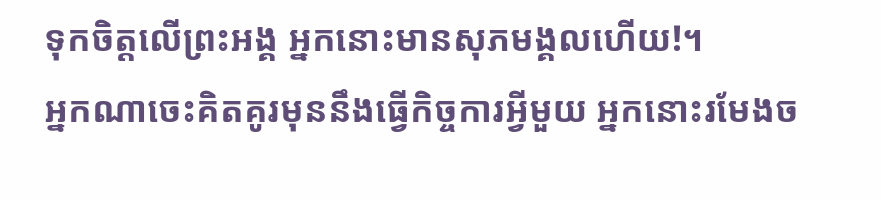ទុកចិត្តលើព្រះអង្គ អ្នកនោះមានសុភមង្គលហើយ!។
អ្នកណាចេះគិតគូរមុននឹងធ្វើកិច្ចការអ្វីមួយ អ្នកនោះរមែងច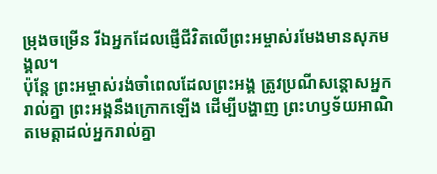ម្រុងចម្រើន រីឯអ្នកដែលផ្ញើជីវិតលើព្រះអម្ចាស់រមែងមានសុភមង្គល។
ប៉ុន្តែ ព្រះអម្ចាស់រង់ចាំពេលដែលព្រះអង្គ ត្រូវប្រណីសន្ដោសអ្នករាល់គ្នា ព្រះអង្គនឹងក្រោកឡើង ដើម្បីបង្ហាញ ព្រះហឫទ័យអាណិតមេត្តាដល់អ្នករាល់គ្នា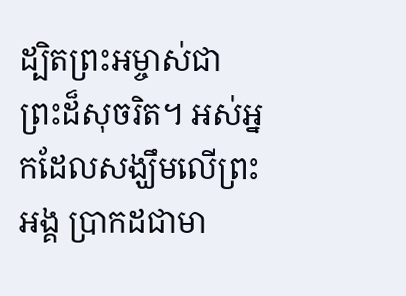ដ្បិតព្រះអម្ចាស់ជាព្រះដ៏សុចរិត។ អស់អ្នកដែលសង្ឃឹមលើព្រះអង្គ ប្រាកដជាមា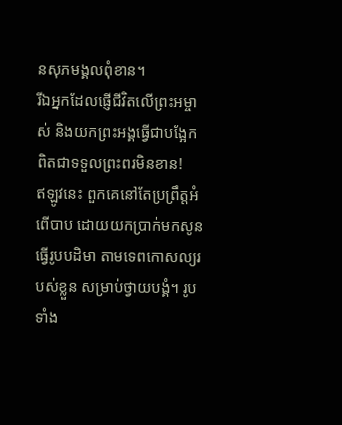នសុភមង្គលពុំខាន។
រីឯអ្នកដែលផ្ញើជីវិតលើព្រះអម្ចាស់ និងយកព្រះអង្គធ្វើជាបង្អែក ពិតជាទទួលព្រះពរមិនខាន!
ឥឡូវនេះ ពួកគេនៅតែប្រព្រឹត្តអំពើបាប ដោយយកប្រាក់មកសូនធ្វើរូបបដិមា តាមទេពកោសល្យរបស់ខ្លួន សម្រាប់ថ្វាយបង្គំ។ រូបទាំង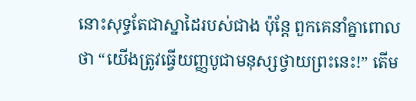នោះសុទ្ធតែជាស្នាដៃរបស់ជាង ប៉ុន្តែ ពួកគេនាំគ្នាពោលថា “យើងត្រូវធ្វើយញ្ញបូជាមនុស្សថ្វាយព្រះនេះ!” តើម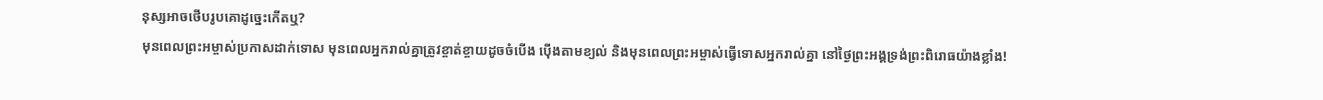នុស្សអាចថើបរូបគោដូច្នេះកើតឬ?
មុនពេលព្រះអម្ចាស់ប្រកាសដាក់ទោស មុនពេលអ្នករាល់គ្នាត្រូវខ្ចាត់ខ្ចាយដូចចំបើង ប៉ើងតាមខ្យល់ និងមុនពេលព្រះអម្ចាស់ធ្វើទោសអ្នករាល់គ្នា នៅថ្ងៃព្រះអង្គទ្រង់ព្រះពិរោធយ៉ាងខ្លាំង!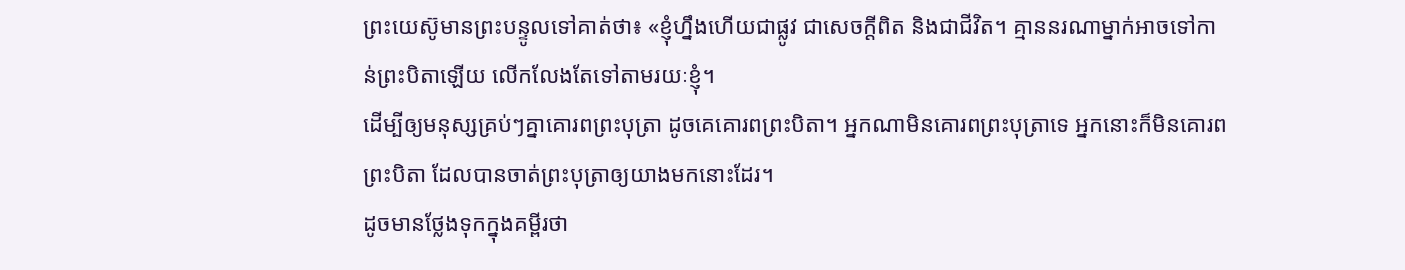ព្រះយេស៊ូមានព្រះបន្ទូលទៅគាត់ថា៖ «ខ្ញុំហ្នឹងហើយជាផ្លូវ ជាសេចក្ដីពិត និងជាជីវិត។ គ្មាននរណាម្នាក់អាចទៅកាន់ព្រះបិតាឡើយ លើកលែងតែទៅតាមរយៈខ្ញុំ។
ដើម្បីឲ្យមនុស្សគ្រប់ៗគ្នាគោរពព្រះបុត្រា ដូចគេគោរពព្រះបិតា។ អ្នកណាមិនគោរពព្រះបុត្រាទេ អ្នកនោះក៏មិនគោរពព្រះបិតា ដែលបានចាត់ព្រះបុត្រាឲ្យយាងមកនោះដែរ។
ដូចមានថ្លែងទុកក្នុងគម្ពីរថា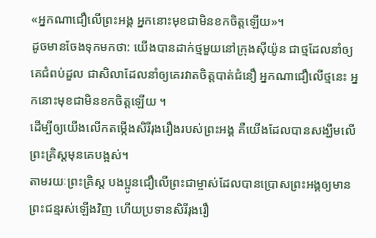«អ្នកណាជឿលើព្រះអង្គ អ្នកនោះមុខជាមិនខកចិត្តឡើយ»។
ដូចមានចែងទុកមកថា: យើងបានដាក់ថ្មមួយនៅក្រុងស៊ីយ៉ូន ជាថ្មដែលនាំឲ្យគេជំពប់ដួល ជាសិលាដែលនាំឲ្យគេរវាតចិត្តបាត់ជំនឿ អ្នកណាជឿលើថ្មនេះ អ្នកនោះមុខជាមិនខកចិត្តឡើយ ។
ដើម្បីឲ្យយើងលើកតម្កើងសិរីរុងរឿងរបស់ព្រះអង្គ គឺយើងដែលបានសង្ឃឹមលើព្រះគ្រិស្តមុនគេបង្អស់។
តាមរយៈព្រះគ្រិស្ត បងប្អូនជឿលើព្រះជាម្ចាស់ដែលបានប្រោសព្រះអង្គឲ្យមានព្រះជន្មរស់ឡើងវិញ ហើយប្រទានសិរីរុងរឿ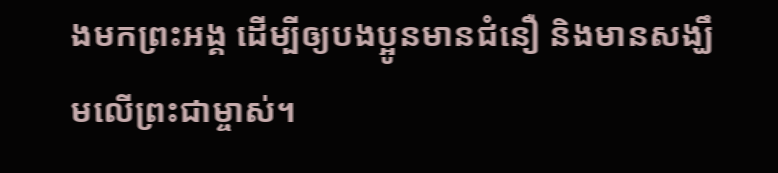ងមកព្រះអង្គ ដើម្បីឲ្យបងប្អូនមានជំនឿ និងមានសង្ឃឹមលើព្រះជាម្ចាស់។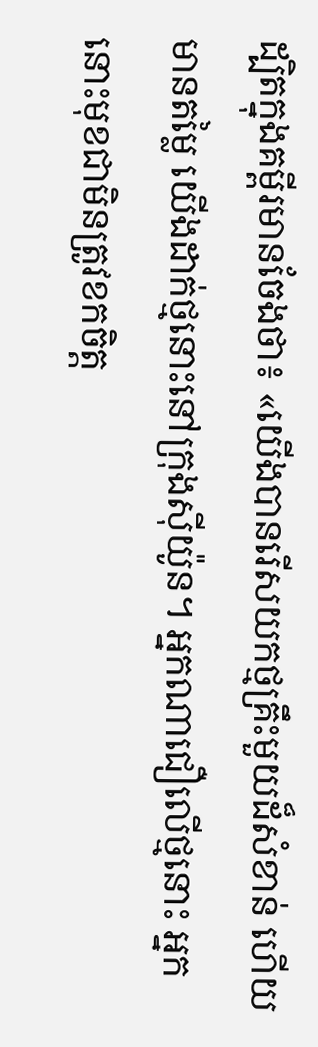ដ្បិតក្នុងគម្ពីរមានចែងថា៖ «យើងបានរើសយកថ្មគ្រឹះមួយដ៏សំខាន់ ហើយមានតម្លៃ យើងដាក់ថ្មនោះនៅក្រុងស៊ីយ៉ូន។ អ្នកណាជឿលើថ្មនោះ អ្នកនោះមុខជាមិនត្រូវខកចិត្ត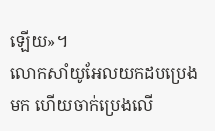ឡើយ»។
លោកសាំយូអែលយកដបប្រេងមក ហើយចាក់ប្រេងលើ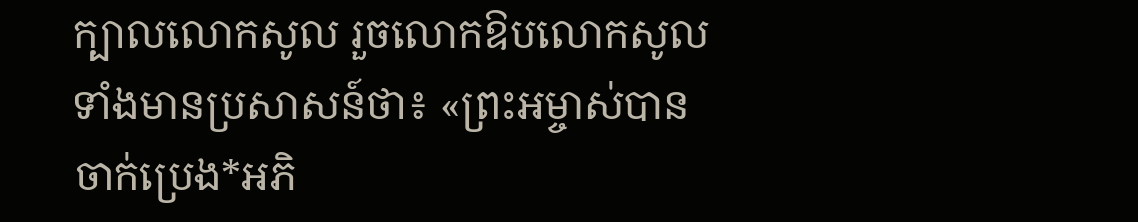ក្បាលលោកសូល រួចលោកឱបលោកសូល ទាំងមានប្រសាសន៍ថា៖ «ព្រះអម្ចាស់បានចាក់ប្រេង*អភិ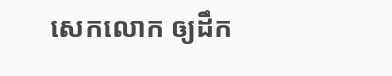សេកលោក ឲ្យដឹក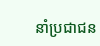នាំប្រជាជន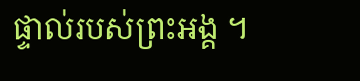ផ្ទាល់របស់ព្រះអង្គ ។